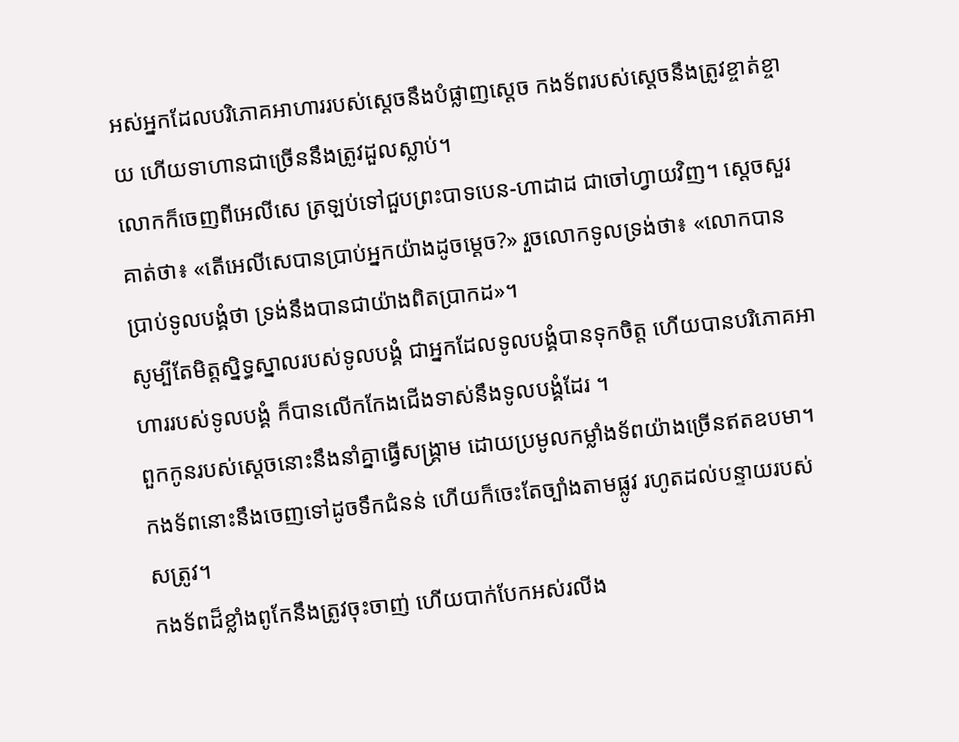អស់អ្នកដែលបរិភោគអាហាររបស់ស្ដេចនឹងបំផ្លាញស្ដេច កងទ័ពរបស់ស្ដេចនឹងត្រូវខ្ចាត់ខ្ចាយ ហើយទាហានជាច្រើននឹងត្រូវដួលស្លាប់។
លោកក៏ចេញពីអេលីសេ ត្រឡប់ទៅជួបព្រះបាទបេន-ហាដាដ ជាចៅហ្វាយវិញ។ ស្ដេចសួរគាត់ថា៖ «តើអេលីសេបានប្រាប់អ្នកយ៉ាងដូចម្តេច?» រួចលោកទូលទ្រង់ថា៖ «លោកបានប្រាប់ទូលបង្គំថា ទ្រង់នឹងបានជាយ៉ាងពិតប្រាកដ»។
សូម្បីតែមិត្តស្និទ្ធស្នាលរបស់ទូលបង្គំ ជាអ្នកដែលទូលបង្គំបានទុកចិត្ត ហើយបានបរិភោគអាហាររបស់ទូលបង្គំ ក៏បានលើកកែងជើងទាស់នឹងទូលបង្គំដែរ ។
ពួកកូនរបស់ស្តេចនោះនឹងនាំគ្នាធ្វើសង្គ្រាម ដោយប្រមូលកម្លាំងទ័ពយ៉ាងច្រើនឥតឧបមា។ កងទ័ពនោះនឹងចេញទៅដូចទឹកជំនន់ ហើយក៏ចេះតែច្បាំងតាមផ្លូវ រហូតដល់បន្ទាយរបស់សត្រូវ។
កងទ័ពដ៏ខ្លាំងពូកែនឹងត្រូវចុះចាញ់ ហើយបាក់បែកអស់រលីង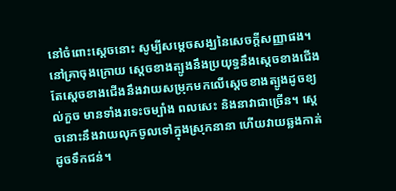នៅចំពោះស្ដេចនោះ សូម្បីសម្ដេចសង្ឃនៃសេចក្ដីសញ្ញាផង។
នៅគ្រាចុងក្រោយ ស្តេចខាងត្បូងនឹងប្រយុទ្ធនឹងស្ដេចខាងជើង តែស្តេចខាងជើងនឹងវាយសម្រុកមកលើស្ដេចខាងត្បូងដូចខ្យល់កួច មានទាំងរទេះចម្បាំង ពលសេះ និងនាវាជាច្រើន។ ស្ដេចនោះនឹងវាយលុកចូលទៅក្នុងស្រុកនានា ហើយវាយឆ្លងកាត់ដូចទឹកជន់។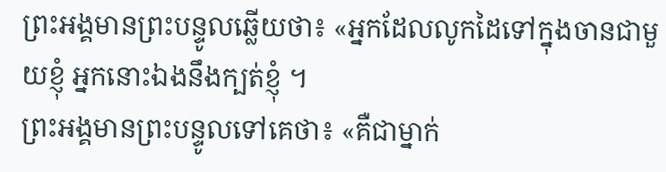ព្រះអង្គមានព្រះបន្ទូលឆ្លើយថា៖ «អ្នកដែលលូកដៃទៅក្នុងចានជាមួយខ្ញុំ អ្នកនោះឯងនឹងក្បត់ខ្ញុំ ។
ព្រះអង្គមានព្រះបន្ទូលទៅគេថា៖ «គឺជាម្នាក់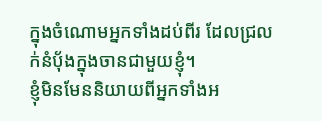ក្នុងចំណោមអ្នកទាំងដប់ពីរ ដែលជ្រលក់នំប៉័ងក្នុងចានជាមួយខ្ញុំ។
ខ្ញុំមិនមែននិយាយពីអ្នកទាំងអ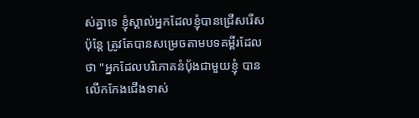ស់គ្នាទេ ខ្ញុំស្គាល់អ្នកដែលខ្ញុំបានជ្រើសរើស ប៉ុន្តែ ត្រូវតែបានសម្រេចតាមបទគម្ពីរដែលថា "អ្នកដែលបរិភោគនំបុ័ងជាមួយខ្ញុំ បានលើកកែងជើងទាស់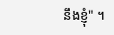នឹងខ្ញុំ" ។